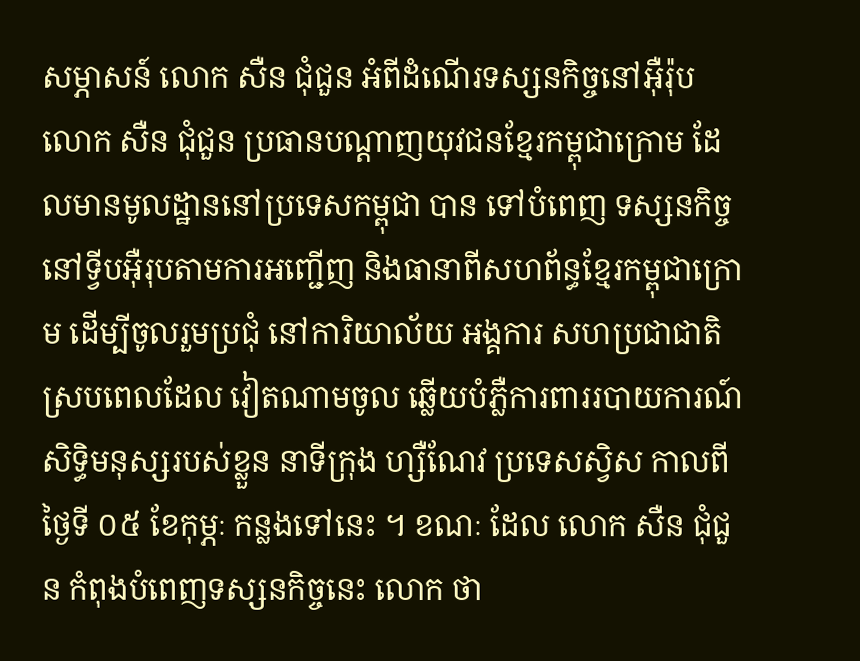សម្ភាសន៍ លោក សឺន ជុំជួន អំពីដំណើរទស្សនកិច្ចនៅអ៊ឺរ៉ុប
លោក សឺន ជុំជួន ប្រធានបណ្ដាញយុវជនខ្មែរកម្ពុជាក្រោម ដែលមានមូលដ្ឋាននៅប្រទេសកម្ពុជា បាន ទៅបំពេញ ទស្សនកិច្ច នៅទ្វីបអ៊ឺរុបតាមការអញ្ជើញ និងធានាពីសហព័ន្ធខ្មែរកម្ពុជាក្រោម ដើម្បីចូលរួមប្រជុំ នៅការិយាល័យ អង្គការ សហប្រជាជាតិ ស្របពេលដែល វៀតណាមចូល ឆ្លើយបំភ្លឺការពាររបាយការណ៍ សិទ្ធិមនុស្សរបស់ខ្លួន នាទីក្រុង ហ្សឺណែវ ប្រទេសស្វិស កាលពីថ្ងៃទី ០៥ ខែកុម្ភៈ កន្លងទៅនេះ ។ ខណៈ ដែល លោក សឺន ជុំជួន កំពុងបំពេញទស្សនកិច្ចនេះ លោក ថា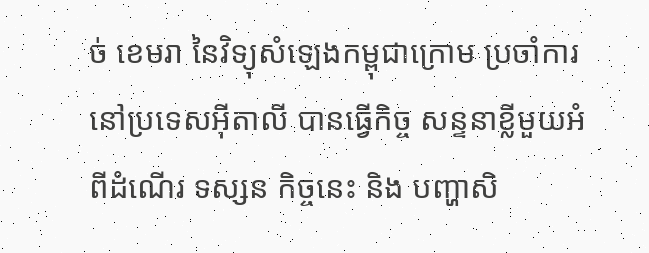ច់ ខេមរា នៃវិទ្យុសំឡេងកម្ពុជាក្រោម ប្រចាំការនៅប្រទេសអ៊ីតាលី បានធ្វើកិច្ច សន្ទនាខ្លីមួយអំពីដំណើរ ទស្សន កិច្ចនេះ និង បញ្ហាសិ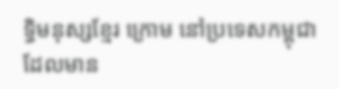ទ្ធិមនុស្សខ្មែរ ក្រោម នៅប្រទេសកម្ពុជា ដែលមាន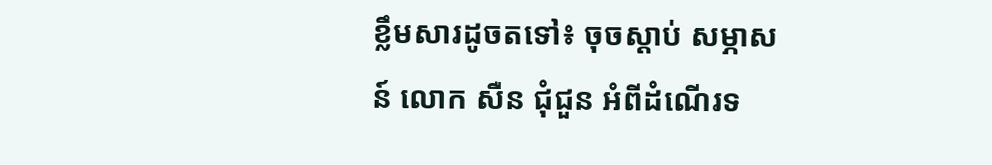ខ្លឹមសារដូចតទៅ៖ ចុចស្ដាប់ សម្ភាសន៍ លោក សឺន ជុំជួន អំពីដំណើរទ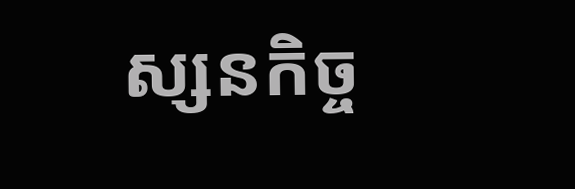ស្សនកិច្ច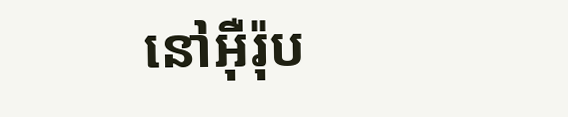នៅអ៊ឺរ៉ុប